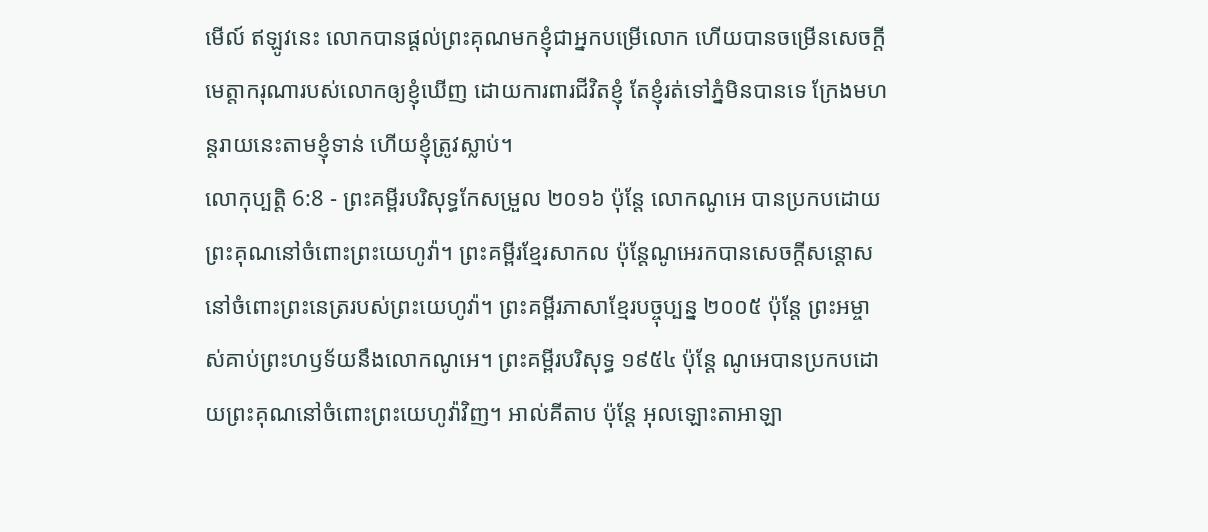មើល៍ ឥឡូវនេះ លោកបានផ្តល់ព្រះគុណមកខ្ញុំជាអ្នកបម្រើលោក ហើយបានចម្រើនសេចក្ដីមេត្តាករុណារបស់លោកឲ្យខ្ញុំឃើញ ដោយការពារជីវិតខ្ញុំ តែខ្ញុំរត់ទៅភ្នំមិនបានទេ ក្រែងមហន្តរាយនេះតាមខ្ញុំទាន់ ហើយខ្ញុំត្រូវស្លាប់។
លោកុប្បត្តិ 6:8 - ព្រះគម្ពីរបរិសុទ្ធកែសម្រួល ២០១៦ ប៉ុន្តែ លោកណូអេ បានប្រកបដោយព្រះគុណនៅចំពោះព្រះយេហូវ៉ា។ ព្រះគម្ពីរខ្មែរសាកល ប៉ុន្តែណូអេរកបានសេចក្ដីសន្ដោសនៅចំពោះព្រះនេត្ររបស់ព្រះយេហូវ៉ា។ ព្រះគម្ពីរភាសាខ្មែរបច្ចុប្បន្ន ២០០៥ ប៉ុន្តែ ព្រះអម្ចាស់គាប់ព្រះហឫទ័យនឹងលោកណូអេ។ ព្រះគម្ពីរបរិសុទ្ធ ១៩៥៤ ប៉ុន្តែ ណូអេបានប្រកបដោយព្រះគុណនៅចំពោះព្រះយេហូវ៉ាវិញ។ អាល់គីតាប ប៉ុន្តែ អុលឡោះតាអាឡា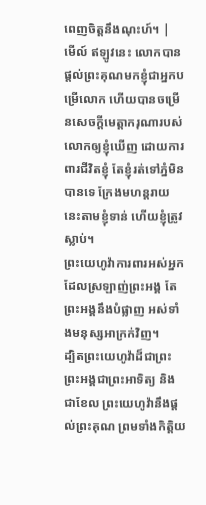ពេញចិត្តនឹងណុះហ៍។ |
មើល៍ ឥឡូវនេះ លោកបានផ្តល់ព្រះគុណមកខ្ញុំជាអ្នកបម្រើលោក ហើយបានចម្រើនសេចក្ដីមេត្តាករុណារបស់លោកឲ្យខ្ញុំឃើញ ដោយការពារជីវិតខ្ញុំ តែខ្ញុំរត់ទៅភ្នំមិនបានទេ ក្រែងមហន្តរាយនេះតាមខ្ញុំទាន់ ហើយខ្ញុំត្រូវស្លាប់។
ព្រះយេហូវ៉ាការពារអស់អ្នក ដែលស្រឡាញ់ព្រះអង្គ តែព្រះអង្គនឹងបំផ្លាញ អស់ទាំងមនុស្សអាក្រក់វិញ។
ដ្បិតព្រះយេហូវ៉ាដ៏ជាព្រះ ព្រះអង្គជាព្រះអាទិត្យ និងជាខែល ព្រះយេហូវ៉ានឹងផ្តល់ព្រះគុណ ព្រមទាំងកិត្តិយ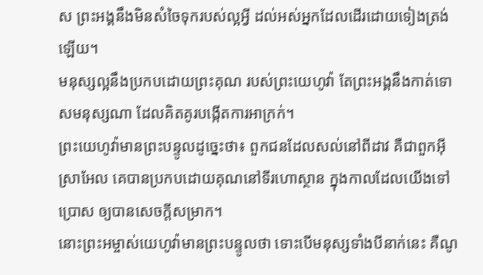ស ព្រះអង្គនឹងមិនសំចៃទុករបស់ល្អអ្វី ដល់អស់អ្នកដែលដើរដោយទៀងត្រង់ឡើយ។
មនុស្សល្អនឹងប្រកបដោយព្រះគុណ របស់ព្រះយេហូវ៉ា តែព្រះអង្គនឹងកាត់ទោសមនុស្សណា ដែលគិតគូរបង្កើតការអាក្រក់។
ព្រះយេហូវ៉ាមានព្រះបន្ទូលដូច្នេះថា៖ ពួកជនដែលសល់នៅពីដាវ គឺជាពួកអ៊ីស្រាអែល គេបានប្រកបដោយគុណនៅទីរហោស្ថាន ក្នុងកាលដែលយើងទៅប្រោស ឲ្យបានសេចក្ដីសម្រាក។
នោះព្រះអម្ចាស់យេហូវ៉ាមានព្រះបន្ទូលថា ទោះបើមនុស្សទាំងបីនាក់នេះ គឺណូ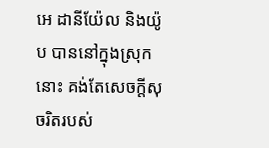អេ ដានីយ៉ែល និងយ៉ូប បាននៅក្នុងស្រុកនោះ គង់តែសេចក្ដីសុចរិតរបស់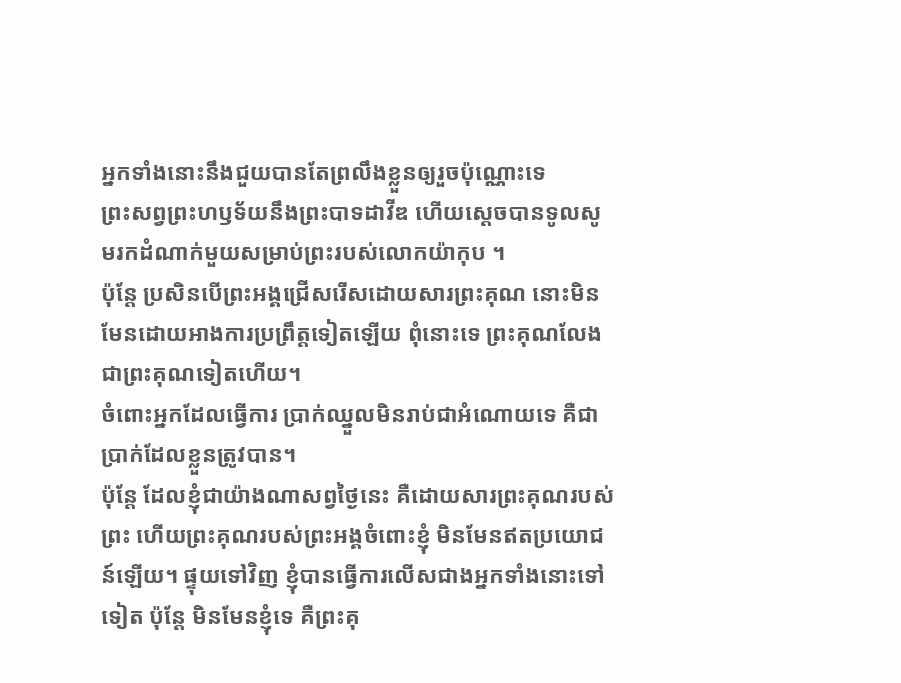អ្នកទាំងនោះនឹងជួយបានតែព្រលឹងខ្លួនឲ្យរួចប៉ុណ្ណោះទេ
ព្រះសព្វព្រះហឫទ័យនឹងព្រះបាទដាវីឌ ហើយស្តេចបានទូលសូមរកដំណាក់មួយសម្រាប់ព្រះរបស់លោកយ៉ាកុប ។
ប៉ុន្តែ ប្រសិនបើព្រះអង្គជ្រើសរើសដោយសារព្រះគុណ នោះមិនមែនដោយអាងការប្រព្រឹត្តទៀតឡើយ ពុំនោះទេ ព្រះគុណលែងជាព្រះគុណទៀតហើយ។
ចំពោះអ្នកដែលធ្វើការ ប្រាក់ឈ្នួលមិនរាប់ជាអំណោយទេ គឺជាប្រាក់ដែលខ្លួនត្រូវបាន។
ប៉ុន្តែ ដែលខ្ញុំជាយ៉ាងណាសព្វថ្ងៃនេះ គឺដោយសារព្រះគុណរបស់ព្រះ ហើយព្រះគុណរបស់ព្រះអង្គចំពោះខ្ញុំ មិនមែនឥតប្រយោជន៍ឡើយ។ ផ្ទុយទៅវិញ ខ្ញុំបានធ្វើការលើសជាងអ្នកទាំងនោះទៅទៀត ប៉ុន្តែ មិនមែនខ្ញុំទេ គឺព្រះគុ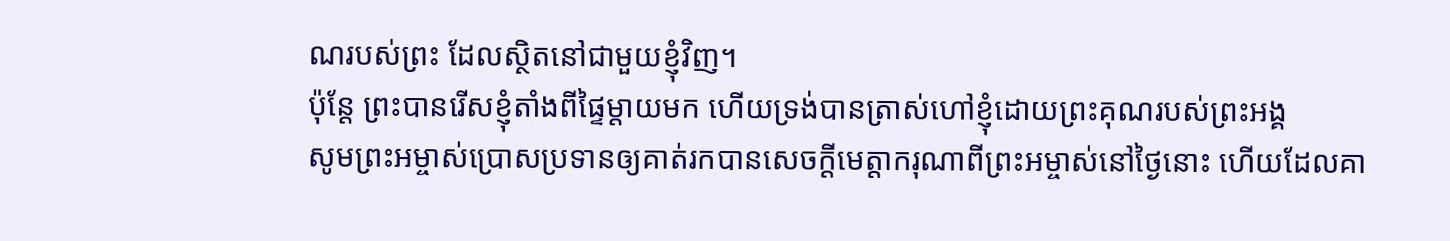ណរបស់ព្រះ ដែលស្ថិតនៅជាមួយខ្ញុំវិញ។
ប៉ុន្តែ ព្រះបានរើសខ្ញុំតាំងពីផ្ទៃម្តាយមក ហើយទ្រង់បានត្រាស់ហៅខ្ញុំដោយព្រះគុណរបស់ព្រះអង្គ
សូមព្រះអម្ចាស់ប្រោសប្រទានឲ្យគាត់រកបានសេចក្ដីមេត្តាករុណាពីព្រះអម្ចាស់នៅថ្ងៃនោះ ហើយដែលគា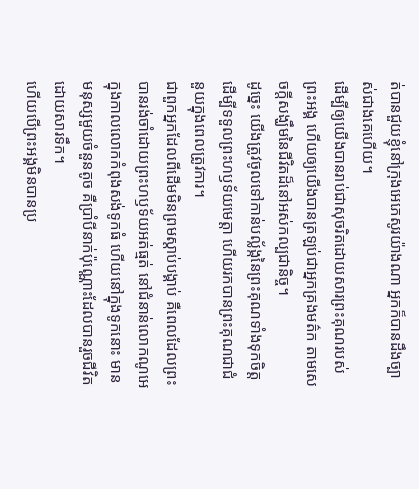ត់បានជួយខ្ញុំនៅក្រុងអេភេសូរយ៉ាងណា អ្នកក៏បានដឹងច្បាស់ជាងគេហើយ។
ដើម្បីឲ្យយើងបានរាប់ជាសុចរិតដោយសារព្រះគុណរបស់ព្រះអង្គ ហើយឲ្យយើងបានត្រឡប់ជាអ្នកគ្រងមត៌ក តាមសេចក្ដីសង្ឃឹមនៃជីវិតដ៏នៅអស់កល្បជានិច្ច។
ដូច្នេះ យើងត្រូវចូលទៅកាន់បល្ល័ង្កនៃព្រះគុណទាំងទុកចិត្ត ដើម្បីទទួលព្រះហឫទ័យមេត្តា ហើយរកបានព្រះគុណជាជំនួយក្នុងពេលត្រូវការ។
ជាពួកអ្នកដែលពីដើមមិនព្រមស្តាប់បង្គាប់ គឺពេលដែលព្រះបានរង់ចាំដោយព្រះហឫទ័យអត់ធ្មត់ នៅជំនាន់លោកណូអេ ក្នុងកាលលោកកំពុងសង់ទូកធំ ហើយនៅក្នុងទូកនោះ មានមនុស្សមួយចំនួនតូច គឺប្រាំបីនាក់ប៉ុណ្ណោះដែលបានរួចជីវិតដោយសារទឹក។
ហើយបើព្រះអង្គមិនបានប្រ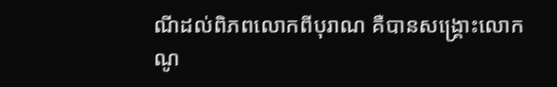ណីដល់ពិភពលោកពីបុរាណ គឺបានសង្គ្រោះលោកណូ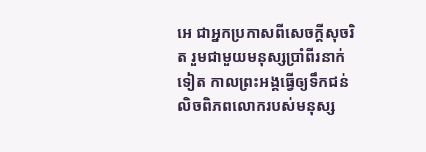អេ ជាអ្នកប្រកាសពីសេចក្ដីសុចរិត រួមជាមួយមនុស្សប្រាំពីរនាក់ទៀត កាលព្រះអង្គធ្វើឲ្យទឹកជន់លិចពិភពលោករបស់មនុស្ស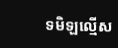ទមិឡល្មើស